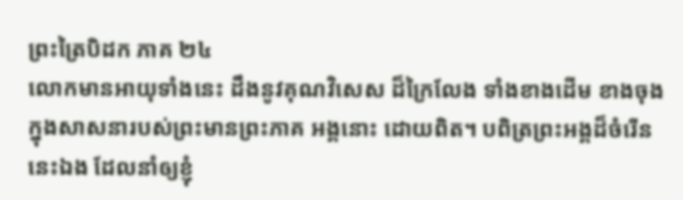ព្រះត្រៃបិដក ភាគ ២៤
លោកមានអាយុទាំងនេះ ដឹងនូវគុណវិសេស ដ៏ក្រៃលែង ទាំងខាងដើម ខាងចុង ក្នុងសាសនារបស់ព្រះមានព្រះភាគ អង្គនោះ ដោយពិត។ បពិត្រព្រះអង្គដ៏ចំរើន នេះឯង ដែលនាំឲ្យខ្ញុំ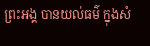ព្រះអង្គ បានយល់ធម៌ ក្នុងសំ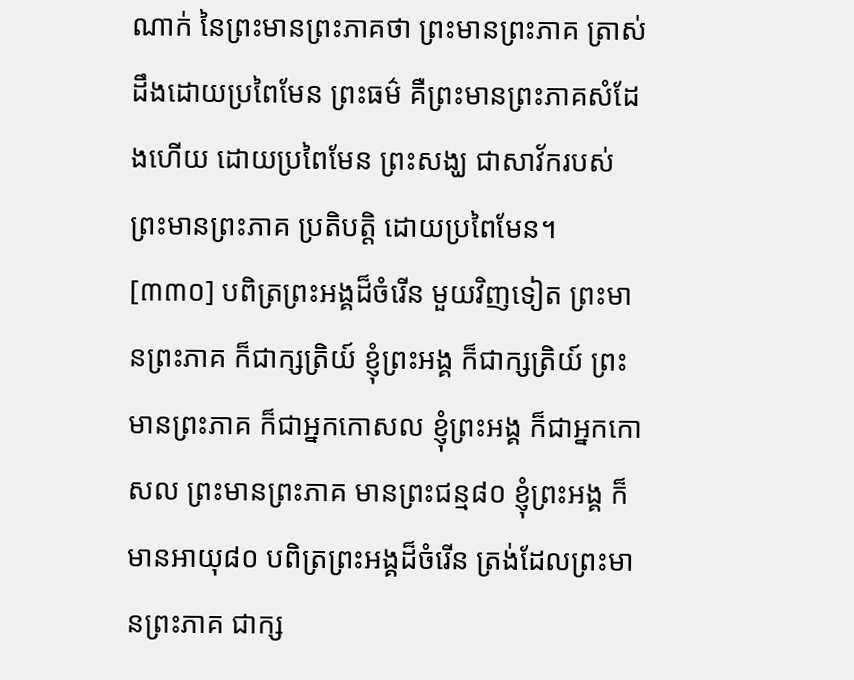ណាក់ នៃព្រះមានព្រះភាគថា ព្រះមានព្រះភាគ ត្រាស់ដឹងដោយប្រពៃមែន ព្រះធម៌ គឺព្រះមានព្រះភាគសំដែងហើយ ដោយប្រពៃមែន ព្រះសង្ឃ ជាសាវ័ករបស់ព្រះមានព្រះភាគ ប្រតិបត្តិ ដោយប្រពៃមែន។
[៣៣០] បពិត្រព្រះអង្គដ៏ចំរើន មួយវិញទៀត ព្រះមានព្រះភាគ ក៏ជាក្សត្រិយ៍ ខ្ញុំព្រះអង្គ ក៏ជាក្សត្រិយ៍ ព្រះមានព្រះភាគ ក៏ជាអ្នកកោសល ខ្ញុំព្រះអង្គ ក៏ជាអ្នកកោសល ព្រះមានព្រះភាគ មានព្រះជន្ម៨០ ខ្ញុំព្រះអង្គ ក៏មានអាយុ៨០ បពិត្រព្រះអង្គដ៏ចំរើន ត្រង់ដែលព្រះមានព្រះភាគ ជាក្ស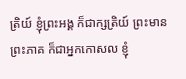ត្រិយ៍ ខ្ញុំព្រះអង្គ ក៏ជាក្សត្រិយ៍ ព្រះមានព្រះភាគ ក៏ជាអ្នកកោសល ខ្ញុំ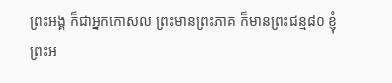ព្រះអង្គ ក៏ជាអ្នកកោសល ព្រះមានព្រះភាគ ក៏មានព្រះជន្ម៨០ ខ្ញុំព្រះអ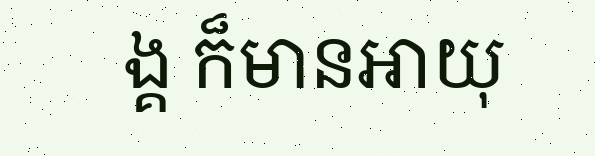ង្គ ក៏មានអាយុ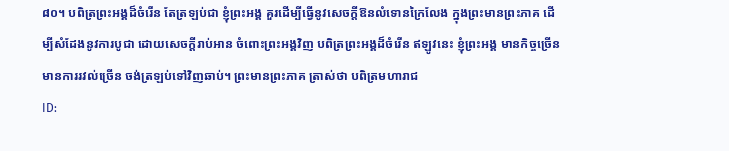៨០។ បពិត្រព្រះអង្គដ៏ចំរើន តែត្រឡប់ជា ខ្ញុំព្រះអង្គ គួរដើម្បីធ្វើនូវសេចក្តីឱនលំទោនក្រៃលែង ក្នុងព្រះមានព្រះភាគ ដើម្បីសំដែងនូវការបូជា ដោយសេចក្តីរាប់អាន ចំពោះព្រះអង្គវិញ បពិត្រព្រះអង្គដ៏ចំរើន ឥឡូវនេះ ខ្ញុំព្រះអង្គ មានកិច្ចច្រើន មានការរវល់ច្រើន ចង់ត្រឡប់ទៅវិញឆាប់។ ព្រះមានព្រះភាគ ត្រាស់ថា បពិត្រមហារាជ
ID: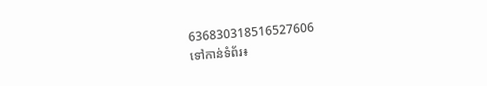636830318516527606
ទៅកាន់ទំព័រ៖